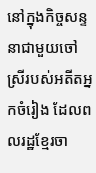នៅក្នុងកិច្ចសន្ទនាជាមួយចៅស្រីរបស់អតីតអ្នកចំរៀង ដែលពលរដ្ឋខ្មែរចា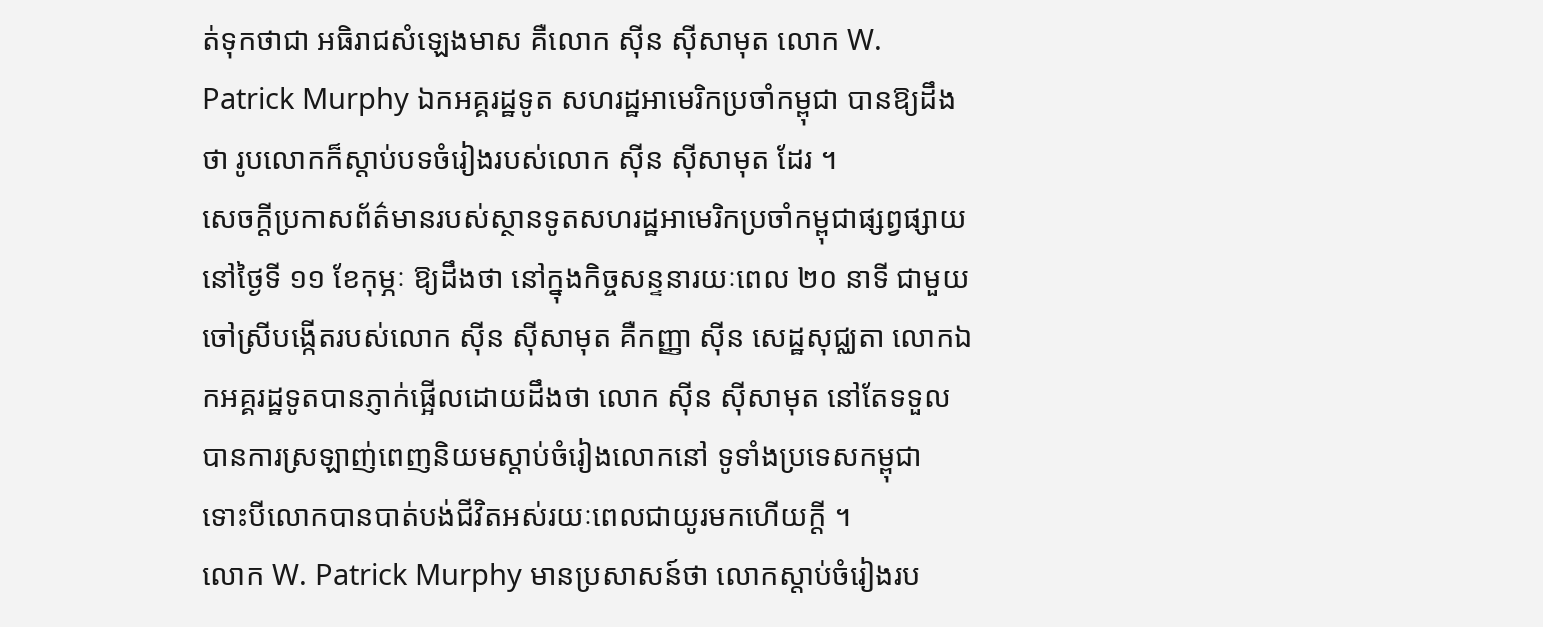ត់ទុកថាជា អធិរាជសំឡេងមាស គឺលោក ស៊ីន ស៊ីសាមុត លោក W. Patrick Murphy ឯកអគ្គរដ្ឋទូត សហរដ្ឋអាមេរិកប្រចាំកម្ពុជា បានឱ្យដឹងថា រូបលោកក៏ស្តាប់បទចំរៀងរបស់លោក ស៊ីន ស៊ីសាមុត ដែរ ។
សេចក្តីប្រកាសព័ត៌មានរបស់ស្ថានទូតសហរដ្ឋអាមេរិកប្រចាំកម្ពុជាផ្សព្វផ្សាយនៅថ្ងៃទី ១១ ខែកុម្ភៈ ឱ្យដឹងថា នៅក្នុងកិច្ចសន្ទនារយៈពេល ២០ នាទី ជាមួយចៅស្រីបង្កើតរបស់លោក ស៊ីន ស៊ីសាមុត គឺកញ្ញា ស៊ីន សេដ្ឋសុជ្ឈតា លោកឯកអគ្គរដ្ឋទូតបានភ្ញាក់ផ្អើលដោយដឹងថា លោក ស៊ីន ស៊ីសាមុត នៅតែទទួលបានការស្រឡាញ់ពេញនិយមស្តាប់ចំរៀងលោកនៅ ទូទាំងប្រទេសកម្ពុជា ទោះបីលោកបានបាត់បង់ជីវិតអស់រយៈពេលជាយូរមកហើយក្តី ។
លោក W. Patrick Murphy មានប្រសាសន៍ថា លោកស្តាប់ចំរៀងរប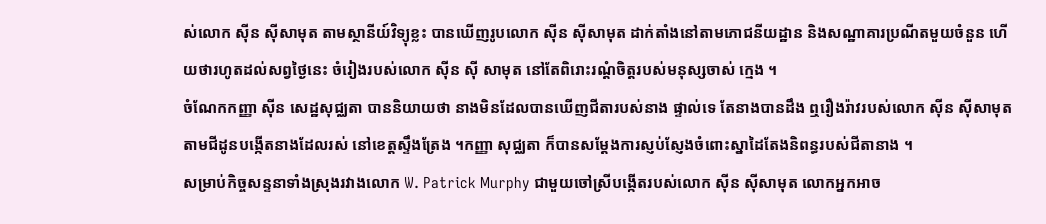ស់លោក ស៊ីន ស៊ីសាមុត តាមស្ថានីយ៍វិទ្យុខ្លះ បានឃើញរូបលោក ស៊ីន ស៊ីសាមុត ដាក់តាំងនៅតាមភោជនីយដ្ឋាន និងសណ្ឋាគារប្រណីតមួយចំនួន ហើយថារហូតដល់សព្វថ្ងៃនេះ ចំរៀងរបស់លោក ស៊ីន ស៊ី សាមុត នៅតែពិរោះរណ្តំចិត្តរបស់មនុស្សចាស់ ក្មេង ។
ចំណែកកញ្ញា ស៊ីន សេដ្ឋសុជ្ឈតា បាននិយាយថា នាងមិនដែលបានឃើញជីតារបស់នាង ផ្ទាល់ទេ តែនាងបានដឹង ឮរឿងរ៉ាវរបស់លោក ស៊ីន ស៊ីសាមុត តាមជីដូនបង្កើតនាងដែលរស់ នៅខេត្តស្ទឹងត្រែង ។កញ្ញា សុជ្ឈតា ក៏បានសម្តែងការស្ញប់ស្ញែងចំពោះស្នាដៃតែងនិពន្ធរបស់ជីតានាង ។
សម្រាប់កិច្ចសន្ទនាទាំងស្រុងរវាងលោក W. Patrick Murphy ជាមួយចៅស្រីបង្កើតរបស់លោក ស៊ីន ស៊ីសាមុត លោកអ្នកអាច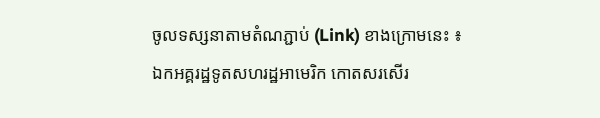ចូលទស្សនាតាមតំណភ្ជាប់ (Link) ខាងក្រោមនេះ ៖
ឯកអគ្គរដ្ឋទូតសហរដ្ឋអាមេរិក កោតសរសើរ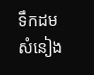ទឹកដមសំនៀង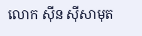លោក ស៊ីន ស៊ីសាមុត